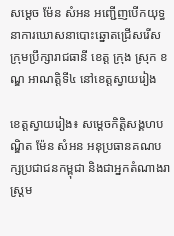សម្តេច ម៉ែន សំអន អញ្ជើញបើកយុទ្ធនាការឃោសនាបោះឆ្នោតជ្រើសរើស ក្រុមប្រឹក្សារាជធានី ខេត្ត ក្រុង ស្រុក ខណ្ឌ អាណត្តិទី៤ នៅខេត្តស្វាយរៀង

ខេត្តស្វាយរៀង៖ សម្តេចកិត្តិសង្គហបណ្ឌិត ម៉ែន សំអន អនុប្រធានគណបក្សប្រជាជនកម្ពុជា និងជាអ្នកតំណាងរាស្រ្តម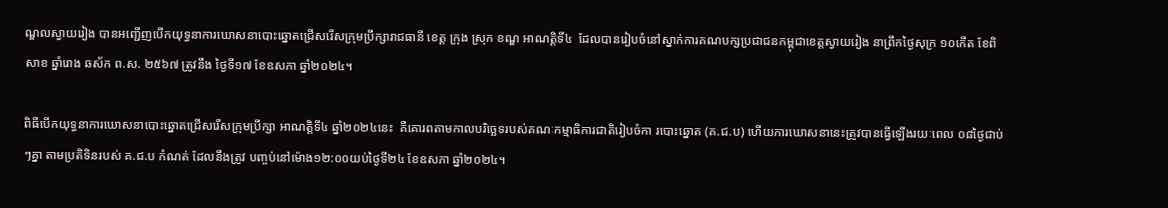ណ្ឌលស្វាយរៀង បានអញ្ជើញបើកយុទ្ធនាការឃោសនាបោះឆ្នោតជ្រើសរើសក្រុមប្រឹក្សារាជធានី ខេត្ត ក្រុង ស្រុក ខណ្ឌ អាណត្តិទី៤  ដែលបានរៀបចំនៅស្នាក់ការគណបក្សប្រជាជនកម្ពុជាខេត្តស្វាយរៀង នាព្រឹកថ្ងៃសុក្រ ១០កើត ខែពិសាខ ឆ្នាំរោង ឆស័ក ព.ស. ២៥៦៧ ត្រូវនឹង ថ្ងៃទី១៧ ខែឧសភា ឆ្នាំ២០២៤។

ពិធីបើកយុទ្ធនាការឃោសនាបោះឆ្នោតជ្រើសរើសក្រុមប្រឹក្សា អាណត្តិទី៤ ឆ្នាំ២០២៤នេះ  គឺគោរពតាមកាលបរិច្ឆេទរបស់គណៈកម្មាធិការជាតិរៀបចំកា របោះឆ្នោត (គ.ជ.ប) ហើយការឃោសនានេះត្រូវបានធ្វើឡើងរយៈពេល ០៨ថ្ងៃជាប់ៗគ្នា តាមប្រតិទិនរបស់ គ.ជ.ប កំណត់ ដែលនឹងត្រូវ បញ្ចប់នៅម៉ោង១២:០០យប់ថ្ងៃទី២៤ ខែឧសភា ឆ្នាំ២០២៤។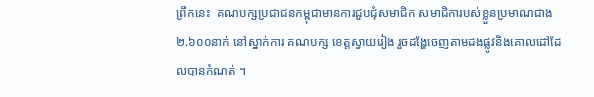ព្រឹកនេះ  គណបក្សប្រជាជនកម្ពុជាមានការជួបជុំសមាជិក សមាជិការបស់ខ្លួនប្រមាណជាង ២.៦០០នាក់ នៅស្នាក់ការ គណបក្ស ខេត្តស្វាយរៀង រួចដង្ហែចេញតាមដងផ្លូវនិងគោលដៅដែលបានកំណត់ ។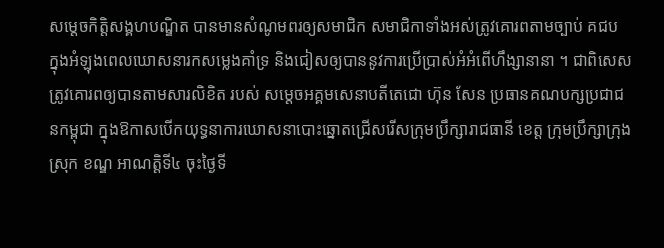សម្តេចកិត្តិសង្គហបណ្ឌិត បានមានសំណូមពរឲ្យសមាជិក សមាជិកាទាំងអស់ត្រូវគោរពតាមច្បាប់ គជប ក្នុងអំឡុងពេលឃោសនារកសម្លេងគាំទ្រ និងជៀសឲ្យបាននូវការប្រើប្រាស់អំអំពើហឹង្សានានា ។ ជាពិសេស ត្រូវគោរពឲ្យបានតាមសារលិខិត របស់ សម្តេចអគ្គមសេនាបតីតេជោ ហ៊ុន សែន ប្រធានគណបក្សប្រជាជនកម្ពុជា ក្នុងឱកាសបើកយុទ្ធនាការឃោសនាបោះឆ្នោតជ្រើសរើសក្រុមប្រឹក្សារាជធានី ខេត្ត ក្រុមប្រឹក្សាក្រុង ស្រុក ខណ្ឌ អាណត្តិទី៤ ចុះថ្ងៃទី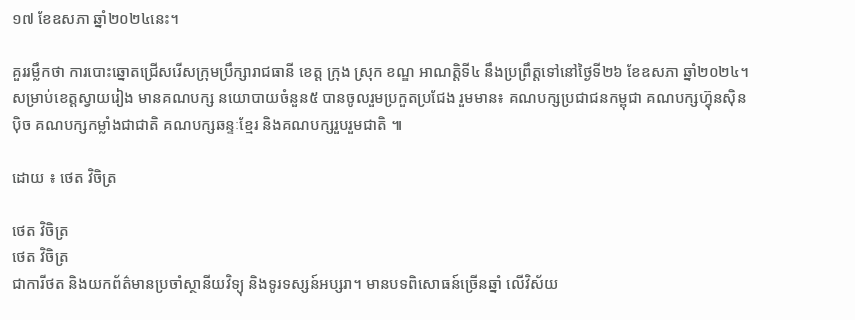១៧ ខែឧសភា ឆ្នាំ២០២៤នេះ។

គួររម្លឹកថា ការបោះឆ្នោតជ្រើសរើសក្រុមប្រឹក្សារាជធានី ខេត្ត ក្រុង ស្រុក ខណ្ឌ អាណត្តិទី៤ នឹងប្រព្រឹត្តទៅនៅថ្ងៃទី២៦ ខែឧសភា ឆ្នាំ២០២៤។ សម្រាប់ខេត្តស្វាយរៀង មានគណបក្ស នយោបាយចំនួន៥ បានចូលរួមប្រកួតប្រជែង រួមមាន៖ គណបក្សប្រជាជនកម្ពុជា គណបក្សហ៊្វុនស៊ិនប៉ិច គណបក្សកម្លាំងជាជាតិ គណបក្សឆន្ទៈខ្មែរ និងគណបក្សរួបរួមជាតិ ៕

ដោយ ៖ ថេត វិចិត្រ

ថេត វិចិត្រ
ថេត វិចិត្រ
ជាការីថត និងយកព័ត៌មានប្រចាំស្ថានីយវិទ្យុ និងទូរទស្សន៍អប្សរា។ មានបទពិសោធន៍ច្រើនឆ្នាំ លើវិស័យ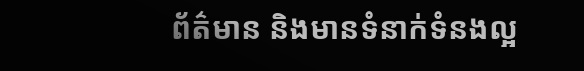ព័ត៌មាន និងមានទំនាក់ទំនងល្អ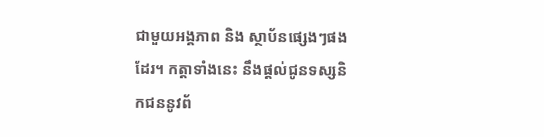ជាមួយអង្គភាព និង ស្ថាប័នផ្សេងៗផងដែរ។ កត្តាទាំងនេះ នឹងផ្ដល់ជូនទស្សនិកជននូវព័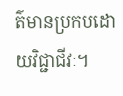ត៌មានប្រកបដោយវិជ្ជាជីវៈ។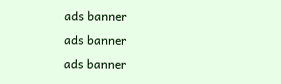ads banner
ads banner
ads banner